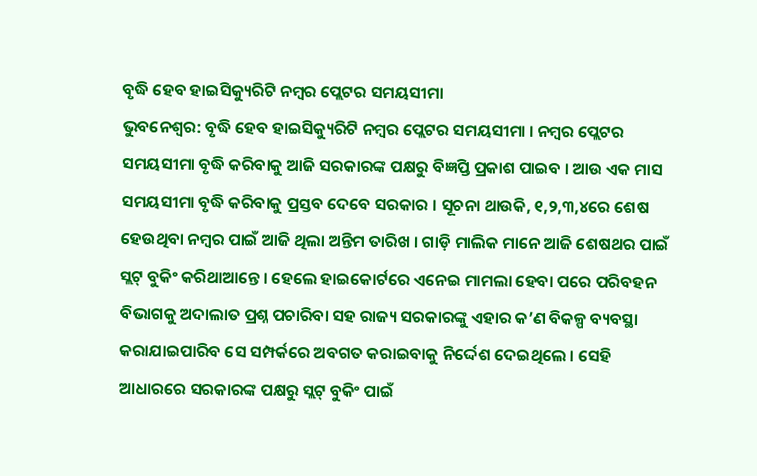ବୃଦ୍ଧି ହେବ ହାଇସିକ୍ୟୁରିଟି ନମ୍ବର ପ୍ଲେଟର ସମୟସୀମା
ଭୁବନେଶ୍ୱର: ବୃଦ୍ଧି ହେବ ହାଇସିକ୍ୟୁରିଟି ନମ୍ବର ପ୍ଲେଟର ସମୟସୀମା । ନମ୍ବର ପ୍ଲେଟର ସମୟସୀମା ବୃଦ୍ଧି କରିବାକୁ ଆଜି ସରକାରଙ୍କ ପକ୍ଷରୁ ବିଜ୍ଞପ୍ତି ପ୍ରକାଶ ପାଇବ । ଆଉ ଏକ ମାସ ସମୟସୀମା ବୃଦ୍ଧି କରିବାକୁ ପ୍ରସ୍ତବ ଦେବେ ସରକାର । ସୂଚନା ଥାଉକି, ୧,୨,୩,୪ରେ ଶେଷ ହେଉଥିବା ନମ୍ବର ପାଇଁ ଆଜି ଥିଲା ଅନ୍ତିମ ତାରିଖ । ଗାଡ଼ି ମାଲିକ ମାନେ ଆଜି ଶେଷଥର ପାଇଁ ସ୍ଲଟ୍ ବୁକିଂ କରିଥାଆନ୍ତେ । ହେଲେ ହାଇକୋର୍ଟରେ ଏନେଇ ମାମଲା ହେବା ପରେ ପରିବହନ ବିଭାଗକୁ ଅଦାଲାତ ପ୍ରଶ୍ନ ପଚାରିବା ସହ ରାଜ୍ୟ ସରକାରଙ୍କୁ ଏହାର କ’ଣ ବିକଳ୍ପ ବ୍ୟବସ୍ଥା କରାଯାଇପାରିବ ସେ ସମ୍ପର୍କରେ ଅବଗତ କରାଇବାକୁ ନିର୍ଦ୍ଦେଶ ଦେଇଥିଲେ । ସେହି ଆଧାରରେ ସରକାରଙ୍କ ପକ୍ଷରୁ ସ୍ଲଟ୍ ବୁକିଂ ପାଇଁ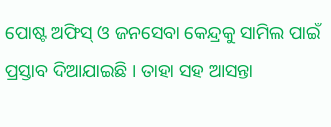ପୋଷ୍ଟ ଅଫିସ୍ ଓ ଜନସେବା କେନ୍ଦ୍ରକୁ ସାମିଲ ପାଇଁ ପ୍ରସ୍ତାବ ଦିଆଯାଇଛି । ତାହା ସହ ଆସନ୍ତା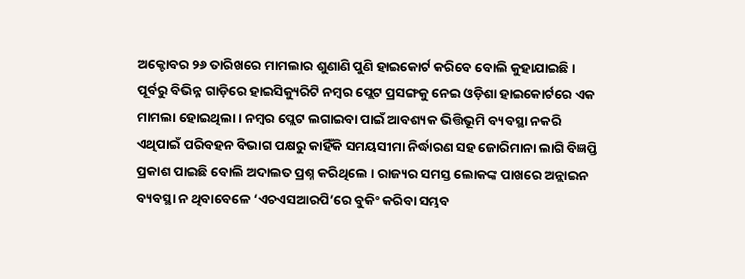ଅକ୍ଟୋବର ୨୬ ତାରିଖରେ ମାମଲାର ଶୁଣାଣି ପୁଣି ହାଇକୋର୍ଟ କରିବେ ବୋଲି କୁହାଯାଇଛି ।
ପୂର୍ବରୁ ବିଭିନ୍ନ ଗାଡ଼ିରେ ହାଇସିକ୍ୟୁରିଟି ନମ୍ବର ପ୍ଲେଟ ପ୍ରସଙ୍ଗକୁ ନେଇ ଓଡ଼ିଶା ହାଇକୋର୍ଟରେ ଏକ ମାମଲା ହୋଇଥିଲା । ନମ୍ବର ପ୍ଲେଟ ଲଗାଇବା ପାଇଁ ଆବଶ୍ୟକ ଭିତ୍ତିଭୂମି ବ୍ୟବସ୍ଥା ନକରି ଏଥିପାଇଁ ପରିବହନ ବିଭାଗ ପକ୍ଷରୁ କାହିଁକି ସମୟସୀମା ନିର୍ଦ୍ଧାରଣ ସହ ଜୋରିମାନା ଲାଗି ବିଜ୍ଞପ୍ତି ପ୍ରକାଶ ପାଇଛି ବୋଲି ଅଦାଲତ ପ୍ରଶ୍ନ କରିଥିଲେ । ରାଜ୍ୟର ସମସ୍ତ ଲୋକଙ୍କ ପାଖରେ ଅନ୍ଲାଇନ ବ୍ୟବସ୍ଥା ନ ଥିବାବେଳେ ‘ଏଚଏସଆରପି’ରେ ବୁକିଂ କରିବା ସମ୍ଭବ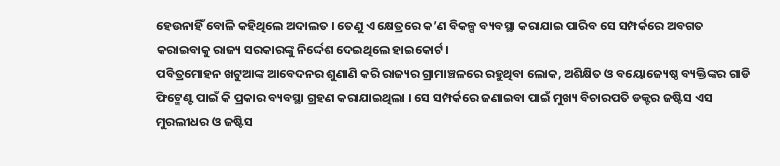ହେଉନାହିଁ ବୋଳି କହିଥିଲେ ଅଦାଲତ । ତେଣୁ ଏ କ୍ଷେତ୍ରରେ କ’ଣ ବିକଳ୍ପ ବ୍ୟବସ୍ଥା କରାଯାଇ ପାରିବ ସେ ସମ୍ପର୍କରେ ଅବଗତ କରାଇବାକୁ ରାଜ୍ୟ ସରକାରଙ୍କୁ ନିର୍ଦ୍ଦେଶ ଦେଇଥିଲେ ହାଇକୋର୍ଟ।
ପବିତ୍ରମୋହନ ଖଟୁଆଙ୍କ ଆବେଦନର ଶୁଣାଣି କରି ରାଜ୍ୟର ଗ୍ରାମାଞ୍ଚଳରେ ରହୁଥିବା ଲୋକ, ଅଶିକ୍ଷିତ ଓ ବୟୋଜ୍ୟେଷ୍ଠ ବ୍ୟକ୍ତିଙ୍କର ଗାଡି ଫିଟ୍ମେଣ୍ଟ ପାଇଁ କି ପ୍ରକାର ବ୍ୟବସ୍ଥା ଗ୍ରହଣ କରାଯାଇଥିଲା । ସେ ସମ୍ପର୍କରେ ଜଣାଇବା ପାଇଁ ମୁଖ୍ୟ ବିଚାରପତି ଡକ୍ଟର ଜଷ୍ଟିସ ଏସ ମୁରଲୀଧର ଓ ଜଷ୍ଟିସ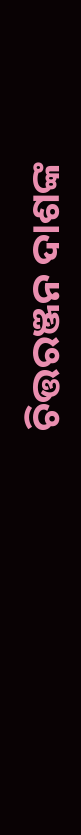ଚିତ୍ତରଞ୍ଜନ ଦାଶଙ୍କ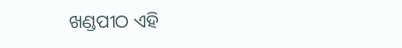ଖଣ୍ଡପୀଠ ଏହି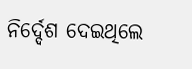ନିର୍ଦ୍ଦେଶ ଦେଇଥିଲେ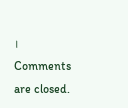।
Comments are closed.